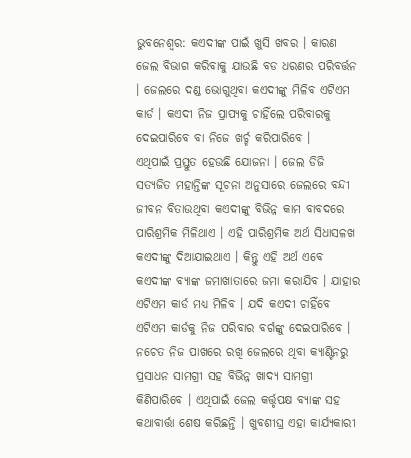ଭୁବନେଶ୍ବର: କଏଦୀଙ୍କ ପାଇଁ ଖୁସି ଖବର । କାରଣ ଜେଲ ବିଭାଗ କରିବାକୁ ଯାଉଛି ବଡ ଧରଣର ପରିବର୍ତ୍ତନ । ଜେଲରେ ଦଣ୍ଡ ଭୋଗୁଥିବା କଏଦୀଙ୍କୁ ମିଳିବ ଏଟିଏମ କାର୍ଡ । କଏଦୀ ନିଜ ପ୍ରାପ୍ୟକୁ ଚାହିଁଲେ ପରିବାରକୁ ଦେଇପାରିବେ ବା ନିଜେ ଖର୍ଚ୍ଚ କରିପାରିବେ ।
ଏଥିପାଇଁ ପ୍ରସ୍ତୁତ ହେଉଛି ଯୋଜନା । ଜେଲ ଡିଜି ସତ୍ୟଜିତ ମହାନ୍ତିଙ୍କ ସୂଚନା ଅନୁସାରେ ଜେଲରେ ବନ୍ଦୀ ଜୀବନ ବିତାଉଥିବା କଏଦୀଙ୍କୁ ବିଭିନ୍ନ କାମ ବାବଦରେ ପାରିଶ୍ରମିକ ମିଳିଥାଏ । ଏହି ପାରିଶ୍ରମିକ ଅର୍ଥ ସିଧାସଳଖ କଏଦୀଙ୍କୁ ଦିଆଯାଇଥାଏ । କିନ୍ତୁ ଏହି ଅର୍ଥ ଏବେ କଏଦୀଙ୍କ ବ୍ୟାଙ୍କ ଜମାଖାତାରେ ଜମା କରାଯିବ । ଯାହାର ଏଟିଏମ କାର୍ଡ ମଧ୍ୟ ମିଳିବ । ଯଦି କଏଦୀ ଚାହିଁବେ ଏଟିଏମ କାର୍ଡକୁ ନିଜ ପରିବାର ବର୍ଗଙ୍କୁ ଦେଇପାରିବେ । ନଚେତ ନିଜ ପାଖରେ ରଖି ଜେଲରେ ଥିବା କ୍ୟାଣ୍ଟିନରୁ ପ୍ରସାଧନ ସାମଗ୍ରୀ ସହ ବିଭିନ୍ନ ଖାଦ୍ୟ ସାମଗ୍ରୀ କିଣିପାରିବେ । ଏଥିପାଇଁ ଜେଲ କର୍ତ୍ତୃପକ୍ଷ ବ୍ୟାଙ୍କ ସହ କଥାବାର୍ତ୍ତା ଶେଷ କରିଛନ୍ତି । ଖୁବଶୀଘ୍ର ଏହା କାର୍ଯ୍ୟକାରୀ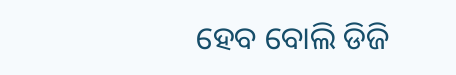ହେବ ବୋଲି ଡିଜି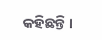କହିଛନ୍ତି ।